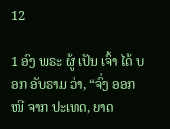12

1 ອົງ ພຣະ ຜູ້ ເປັນ ເຈົ້າ ໄດ້ ບອກ ອັບຣາມ ວ່າ, “ຈົ່ງ ອອກ ໜີ ຈາກ ປະເທດ, ຍາດ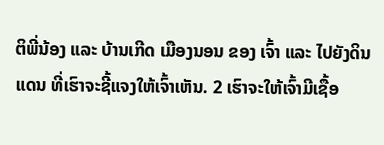ຕິພີ່ນ້ອງ ແລະ ບ້ານເກີດ ເມືອງນອນ ຂອງ ເຈົ້າ ແລະ ໄປຍັງດິນແດນ ທີ່ເຮົາຈະຊີ້ແຈງໃຫ້ເຈົ້າເຫັນ. 2 ເຮົາຈະໃຫ້ເຈົ້າມີເຊື້ອ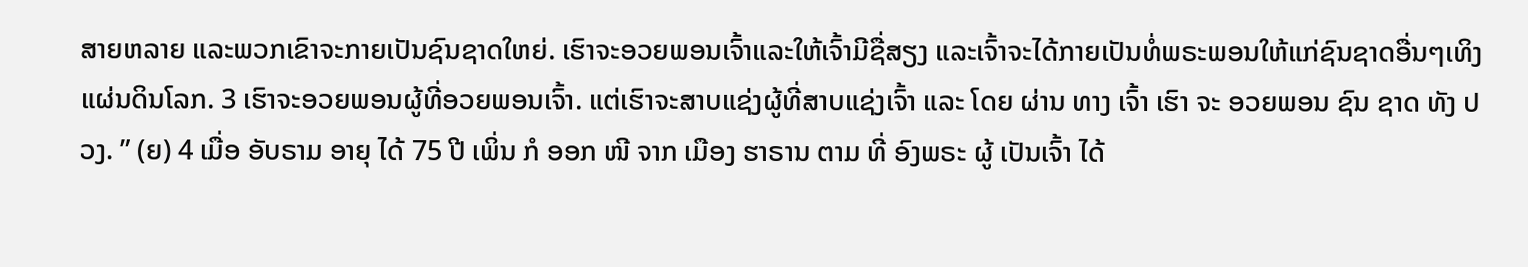ສາຍຫລາຍ ແລະພວກເຂົາຈະກາຍເປັນຊົນຊາດໃຫຍ່. ເຮົາຈະອວຍພອນເຈົ້າແລະໃຫ້ເຈົ້າມີຊື່ສຽງ ແລະເຈົ້າຈະໄດ້ກາຍເປັນທໍ່ພຣະພອນໃຫ້ແກ່ຊົນຊາດອື່ນໆເທິງແຜ່ນດິນໂລກ. 3 ເຮົາຈະອວຍພອນຜູ້ທີ່ອວຍພອນເຈົ້າ. ແຕ່ເຮົາຈະສາບແຊ່ງຜູ້ທີ່ສາບແຊ່ງເຈົ້າ ແລະ ໂດຍ ຜ່ານ ທາງ ເຈົ້າ ເຮົາ ຈະ ອວຍພອນ ຊົນ ຊາດ ທັງ ປວງ. ” (ຍ) 4 ເມື່ອ ອັບຣາມ ອາຍຸ ໄດ້ 75 ປີ ເພິ່ນ ກໍ ອອກ ໜີ ຈາກ ເມືອງ ຮາຣານ ຕາມ ທີ່ ອົງພຣະ ຜູ້ ເປັນເຈົ້າ ໄດ້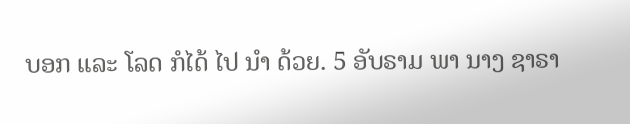ບອກ ແລະ ໂລດ ກໍໄດ້ ໄປ ນຳ ດ້ວຍ. 5 ອັບຣາມ ພາ ນາງ ຊາຣາ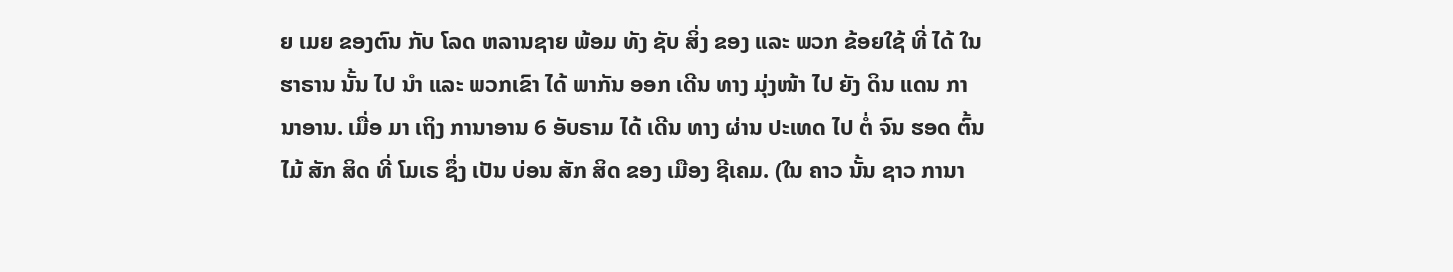ຍ ເມຍ ຂອງຕົນ ກັບ ໂລດ ຫລານຊາຍ ພ້ອມ ທັງ ຊັບ ສິ່ງ ຂອງ ແລະ ພວກ ຂ້ອຍໃຊ້ ທີ່ ໄດ້ ໃນ ຮາຣານ ນັ້ນ ໄປ ນຳ ແລະ ພວກເຂົາ ໄດ້ ພາກັນ ອອກ ເດີນ ທາງ ມຸ່ງໜ້າ ໄປ ຍັງ ດິນ ແດນ ການາອານ. ເມື່ອ ມາ ເຖິງ ການາອານ 6 ອັບຣາມ ໄດ້ ເດີນ ທາງ ຜ່ານ ປະເທດ ໄປ ຕໍ່ ຈົນ ຮອດ ຕົ້ນໄມ້ ສັກ ສິດ ທີ່ ໂມເຣ ຊຶ່ງ ເປັນ ບ່ອນ ສັກ ສິດ ຂອງ ເມືອງ ຊີເຄມ. (ໃນ ຄາວ ນັ້ນ ຊາວ ການາ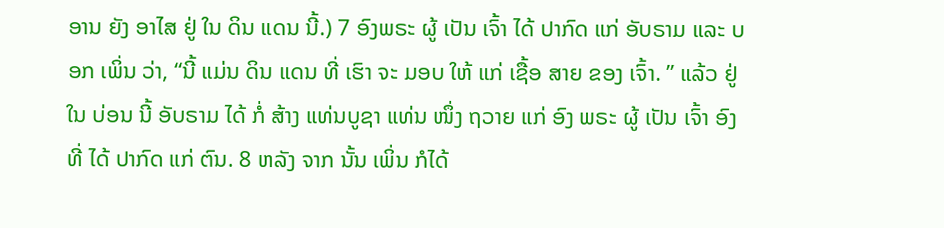ອານ ຍັງ ອາໄສ ຢູ່ ໃນ ດິນ ແດນ ນີ້.) 7 ອົງພຣະ ຜູ້ ເປັນ ເຈົ້າ ໄດ້ ປາກົດ ແກ່ ອັບຣາມ ແລະ ບອກ ເພິ່ນ ວ່າ, “ນີ້ ແມ່ນ ດິນ ແດນ ທີ່ ເຮົາ ຈະ ມອບ ໃຫ້ ແກ່ ເຊື້ອ ສາຍ ຂອງ ເຈົ້າ. ” ແລ້ວ ຢູ່ ໃນ ບ່ອນ ນີ້ ອັບຣາມ ໄດ້ ກໍ່ ສ້າງ ແທ່ນບູຊາ ແທ່ນ ໜຶ່ງ ຖວາຍ ແກ່ ອົງ ພຣະ ຜູ້ ເປັນ ເຈົ້າ ອົງ ທີ່ ໄດ້ ປາກົດ ແກ່ ຕົນ. 8 ຫລັງ ຈາກ ນັ້ນ ເພິ່ນ ກໍໄດ້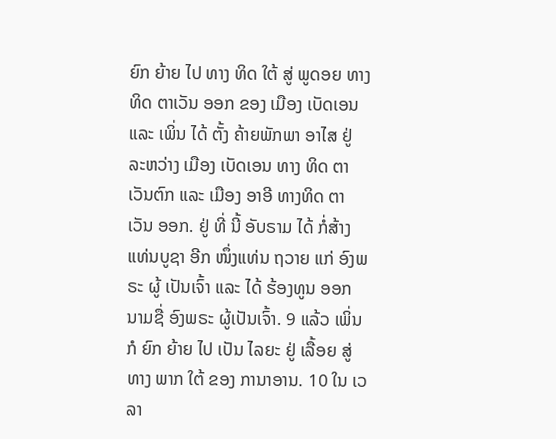ຍົກ ຍ້າຍ ໄປ ທາງ ທິດ ໃຕ້ ສູ່ ພູດອຍ ທາງທິດ ຕາເວັນ ອອກ ຂອງ ເມືອງ ເບັດເອນ ແລະ ເພິ່ນ ໄດ້ ຕັ້ງ ຄ້າຍພັກພາ ອາໄສ ຢູ່ ລະຫວ່າງ ເມືອງ ເບັດເອນ ທາງ ທິດ ຕາເວັນຕົກ ແລະ ເມືອງ ອາອີ ທາງທິດ ຕາເວັນ ອອກ. ຢູ່ ທີ່ ນີ້ ອັບຣາມ ໄດ້ ກໍ່ສ້າງ ແທ່ນບູຊາ ອີກ ໜຶ່ງແທ່ນ ຖວາຍ ແກ່ ອົງພຣະ ຜູ້ ເປັນເຈົ້າ ແລະ ໄດ້ ຮ້ອງທູນ ອອກ ນາມຊື່ ອົງພຣະ ຜູ້ເປັນເຈົ້າ. 9 ແລ້ວ ເພິ່ນ ກໍ ຍົກ ຍ້າຍ ໄປ ເປັນ ໄລຍະ ຢູ່ ເລື້ອຍ ສູ່ ທາງ ພາກ ໃຕ້ ຂອງ ການາອານ. 10 ໃນ ເວລາ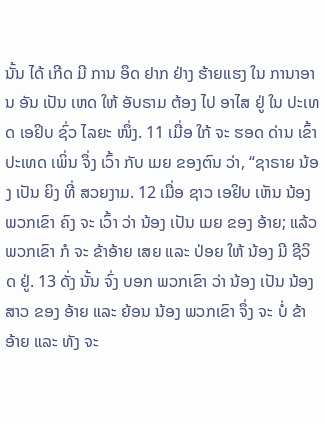ນັ້ນ ໄດ້ ເກີດ ມີ ການ ອຶດ ຢາກ ຢ່າງ ຮ້າຍແຮງ ໃນ ການາອານ ອັນ ເປັນ ເຫດ ໃຫ້ ອັບຣາມ ຕ້ອງ ໄປ ອາໄສ ຢູ່ ໃນ ປະເທດ ເອຢິບ ຊົ່ວ ໄລຍະ ໜຶ່ງ. 11 ເມື່ອ ໃກ້ ຈະ ຮອດ ດ່ານ ເຂົ້າ ປະເທດ ເພິ່ນ ຈຶ່ງ ເວົ້າ ກັບ ເມຍ ຂອງຕົນ ວ່າ, “ຊາຣາຍ ນ້ອງ ເປັນ ຍິງ ທີ່ ສວຍງາມ. 12 ເມື່ອ ຊາວ ເອຢິບ ເຫັນ ນ້ອງ ພວກເຂົາ ຄົງ ຈະ ເວົ້າ ວ່າ ນ້ອງ ເປັນ ເມຍ ຂອງ ອ້າຍ; ແລ້ວ ພວກເຂົາ ກໍ ຈະ ຂ້າອ້າຍ ເສຍ ແລະ ປ່ອຍ ໃຫ້ ນ້ອງ ມີ ຊີວິດ ຢູ່. 13 ດັ່ງ ນັ້ນ ຈົ່ງ ບອກ ພວກເຂົາ ວ່າ ນ້ອງ ເປັນ ນ້ອງສາວ ຂອງ ອ້າຍ ແລະ ຍ້ອນ ນ້ອງ ພວກເຂົາ ຈຶ່ງ ຈະ ບໍ່ ຂ້າ ອ້າຍ ແລະ ທັງ ຈະ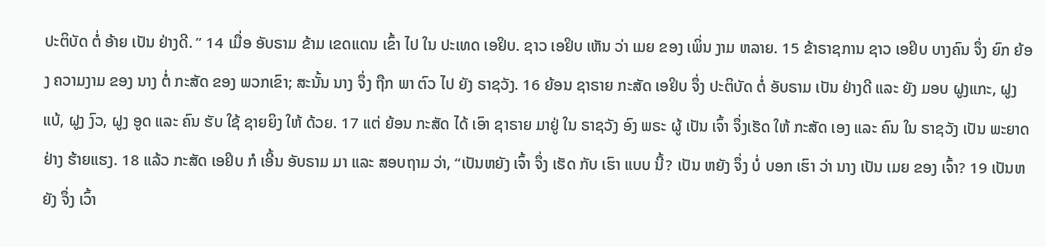ປະຕິບັດ ຕໍ່ ອ້າຍ ເປັນ ຢ່າງດີ. ” 14 ເມື່ອ ອັບຣາມ ຂ້າມ ເຂດແດນ ເຂົ້າ ໄປ ໃນ ປະເທດ ເອຢິບ. ຊາວ ເອຢິບ ເຫັນ ວ່າ ເມຍ ຂອງ ເພິ່ນ ງາມ ຫລາຍ. 15 ຂ້າຣາຊການ ຊາວ ເອຢິບ ບາງຄົນ ຈຶ່ງ ຍົກ ຍ້ອງ ຄວາມງາມ ຂອງ ນາງ ຕໍ່ ກະສັດ ຂອງ ພວກເຂົາ; ສະນັ້ນ ນາງ ຈຶ່ງ ຖືກ ພາ ຕົວ ໄປ ຍັງ ຣາຊວັງ. 16 ຍ້ອນ ຊາຣາຍ ກະສັດ ເອຢິບ ຈຶ່ງ ປະຕິບັດ ຕໍ່ ອັບຣາມ ເປັນ ຢ່າງດີ ແລະ ຍັງ ມອບ ຝູງແກະ, ຝູງແບ້, ຝູງ ງົວ, ຝູງ ອູດ ແລະ ຄົນ ຮັບ ໃຊ້ ຊາຍຍິງ ໃຫ້ ດ້ວຍ. 17 ແຕ່ ຍ້ອນ ກະສັດ ໄດ້ ເອົາ ຊາຣາຍ ມາຢູ່ ໃນ ຣາຊວັງ ອົງ ພຣະ ຜູ້ ເປັນ ເຈົ້າ ຈຶ່ງເຮັດ ໃຫ້ ກະສັດ ເອງ ແລະ ຄົນ ໃນ ຣາຊວັງ ເປັນ ພະຍາດ ຢ່າງ ຮ້າຍແຮງ. 18 ແລ້ວ ກະສັດ ເອຢິບ ກໍ ເອີ້ນ ອັບຣາມ ມາ ແລະ ສອບຖາມ ວ່າ, “ເປັນຫຍັງ ເຈົ້າ ຈຶ່ງ ເຮັດ ກັບ ເຮົາ ແບບ ນີ້? ເປັນ ຫຍັງ ຈຶ່ງ ບໍ່ ບອກ ເຮົາ ວ່າ ນາງ ເປັນ ເມຍ ຂອງ ເຈົ້າ? 19 ເປັນຫຍັງ ຈຶ່ງ ເວົ້າ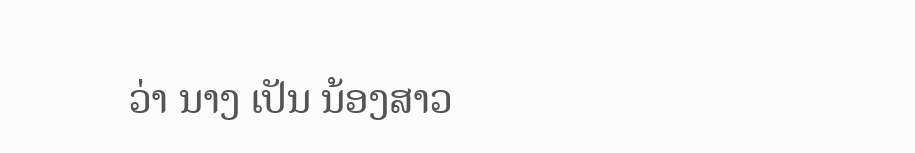ວ່າ ນາງ ເປັນ ນ້ອງສາວ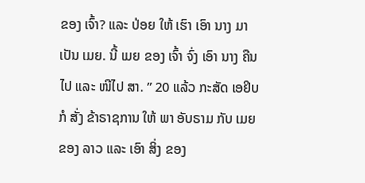ຂອງ ເຈົ້າ? ແລະ ປ່ອຍ ໃຫ້ ເຮົາ ເອົາ ນາງ ມາ ເປັນ ເມຍ. ນີ້ ເມຍ ຂອງ ເຈົ້າ ຈົ່ງ ເອົາ ນາງ ຄືນ ໄປ ແລະ ໜີໄປ ສາ. ” 20 ແລ້ວ ກະສັດ ເອຢິບ ກໍ ສັ່ງ ຂ້າຣາຊການ ໃຫ້ ພາ ອັບຣາມ ກັບ ເມຍ ຂອງ ລາວ ແລະ ເອົາ ສິ່ງ ຂອງ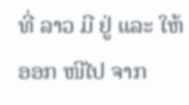ທີ່ ລາວ ມີ ຢູ່ ແລະ ໃຫ້ ອອກ ໜີໄປ ຈາກ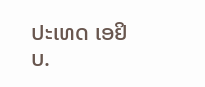ປະເທດ ເອຢິບ.